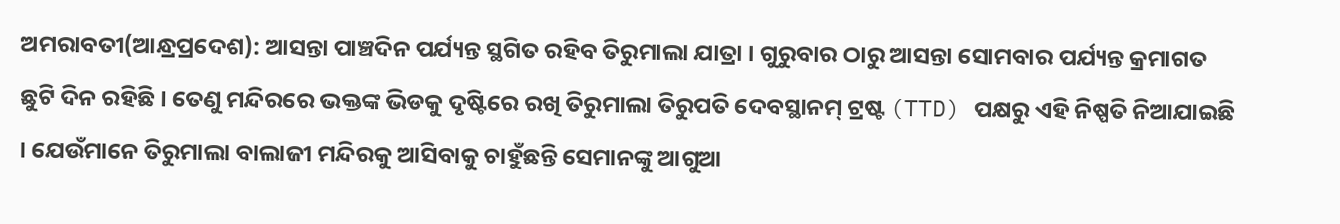ଅମରାବତୀ(ଆନ୍ଧ୍ରପ୍ରଦେଶ): ଆସନ୍ତା ପାଞ୍ଚଦିନ ପର୍ଯ୍ୟନ୍ତ ସ୍ଥଗିତ ରହିବ ତିରୁମାଲା ଯାତ୍ରା । ଗୁରୁବାର ଠାରୁ ଆସନ୍ତା ସୋମବାର ପର୍ଯ୍ୟନ୍ତ କ୍ରମାଗତ ଛୁଟି ଦିନ ରହିଛି । ତେଣୁ ମନ୍ଦିରରେ ଭକ୍ତଙ୍କ ଭିଡକୁ ଦୃଷ୍ଟିରେ ରଖି ତିରୁମାଲା ତିରୁପତି ଦେବସ୍ଥାନମ୍ ଟ୍ରଷ୍ଟ (TTD) ପକ୍ଷରୁ ଏହି ନିଷ୍ପତି ନିଆଯାଇଛି । ଯେଉଁମାନେ ତିରୁମାଲା ବାଲାଜୀ ମନ୍ଦିରକୁ ଆସିବାକୁ ଚାହୁଁଛନ୍ତି ସେମାନଙ୍କୁ ଆଗୁଆ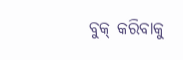ବୁକ୍ କରିବାକୁ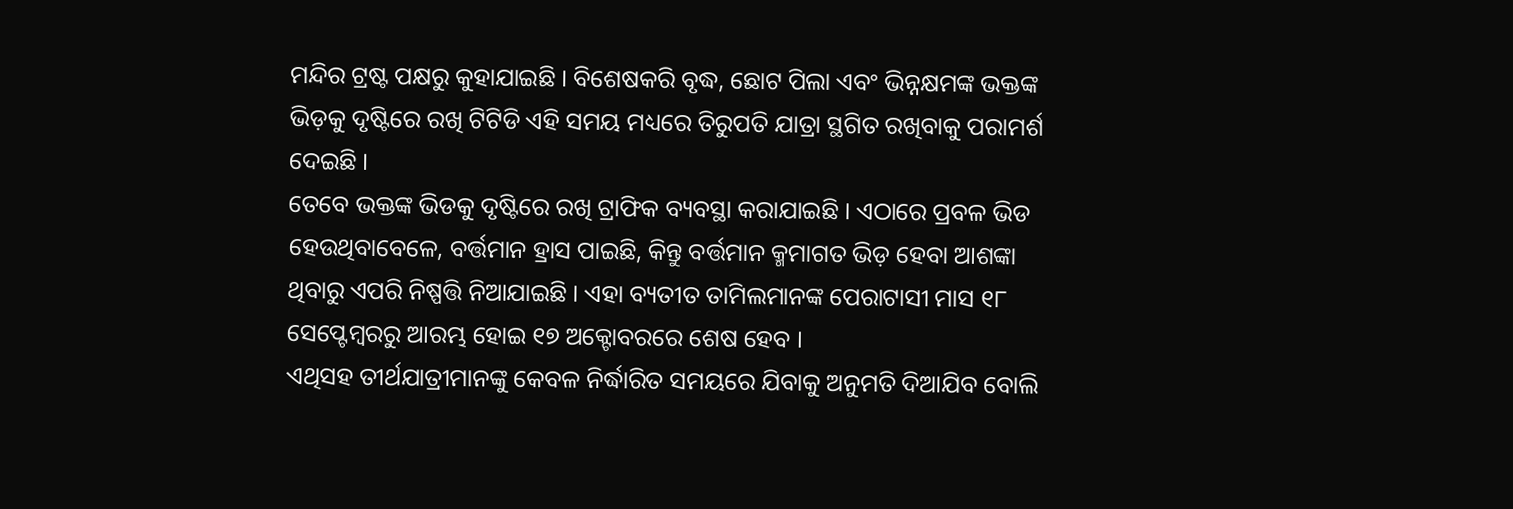ମନ୍ଦିର ଟ୍ରଷ୍ଟ ପକ୍ଷରୁ କୁହାଯାଇଛି । ବିଶେଷକରି ବୃଦ୍ଧ, ଛୋଟ ପିଲା ଏବଂ ଭିନ୍ନକ୍ଷମଙ୍କ ଭକ୍ତଙ୍କ ଭିଡ଼କୁ ଦୃଷ୍ଟିରେ ରଖି ଟିଟିଡି ଏହି ସମୟ ମଧ୍ୟରେ ତିରୁପତି ଯାତ୍ରା ସ୍ଥଗିତ ରଖିବାକୁ ପରାମର୍ଶ ଦେଇଛି ।
ତେବେ ଭକ୍ତଙ୍କ ଭିଡକୁ ଦୃଷ୍ଟିରେ ରଖି ଟ୍ରାଫିକ ବ୍ୟବସ୍ଥା କରାଯାଇଛି । ଏଠାରେ ପ୍ରବଳ ଭିଡ ହେଉଥିବାବେଳେ, ବର୍ତ୍ତମାନ ହ୍ରାସ ପାଇଛି, କିନ୍ତୁ ବର୍ତ୍ତମାନ କ୍ମମାଗତ ଭିଡ଼ ହେବା ଆଶଙ୍କା ଥିବାରୁ ଏପରି ନିଷ୍ପତ୍ତି ନିଆଯାଇଛି । ଏହା ବ୍ୟତୀତ ତାମିଲମାନଙ୍କ ପେରାଟାସୀ ମାସ ୧୮ ସେପ୍ଟେମ୍ବରରୁ ଆରମ୍ଭ ହୋଇ ୧୭ ଅକ୍ଟୋବରରେ ଶେଷ ହେବ ।
ଏଥିସହ ତୀର୍ଥଯାତ୍ରୀମାନଙ୍କୁ କେବଳ ନିର୍ଦ୍ଧାରିତ ସମୟରେ ଯିବାକୁ ଅନୁମତି ଦିଆଯିବ ବୋଲି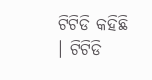ଟିଟିଡି କହିଛି । ଟିଟିଡି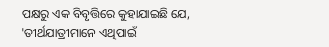ପକ୍ଷରୁ ଏକ ବିବୃତ୍ତିରେ କୁହାଯାଇଛି ଯେ, 'ତୀର୍ଥଯାତ୍ରୀମାନେ ଏଥିପାଇଁ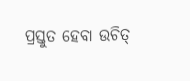ପ୍ରସ୍ତୁତ ହେବା ଉଚିତ୍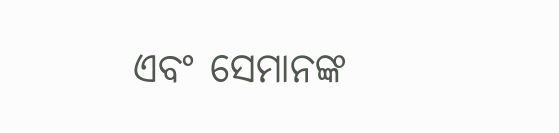ଏବଂ ସେମାନଙ୍କ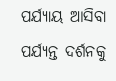ପର୍ଯ୍ୟାୟ ଆସିବା ପର୍ଯ୍ୟନ୍ତ ଦର୍ଶନକୁ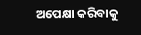ଅପେକ୍ଷା କରିବାକୁ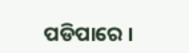ପଡିପାରେ ।